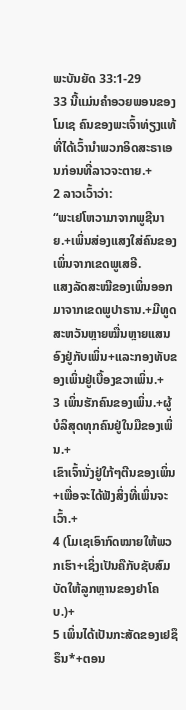ພະບັນຍັດ 33:1-29
33 ນີ້ແມ່ນຄຳອວຍພອນຂອງໂມເຊ ຄົນຂອງພະເຈົ້າທ່ຽງແທ້ທີ່ໄດ້ເວົ້ານຳພວກອິດສະຣາເອນກ່ອນທີ່ລາວຈະຕາຍ.+
2 ລາວເວົ້າວ່າ:
“ພະເຢໂຫວາມາຈາກພູຊີນາຍ.+ເພິ່ນສ່ອງແສງໃສ່ຄົນຂອງເພິ່ນຈາກເຂດພູເສອີ.
ແສງລັດສະໝີຂອງເພິ່ນອອກມາຈາກເຂດພູປາຣານ.+ມີທູດສະຫວັນຫຼາຍໝື່ນຫຼາຍແສນອົງຢູ່ກັບເພິ່ນ+ແລະກອງທັບຂອງເພິ່ນຢູ່ເບື້ອງຂວາເພິ່ນ.+
3 ເພິ່ນຮັກຄົນຂອງເພິ່ນ.+ຜູ້ບໍລິສຸດທຸກຄົນຢູ່ໃນມືຂອງເພິ່ນ.+
ເຂົາເຈົ້ານັ່ງຢູ່ໃກ້ໆຕີນຂອງເພິ່ນ+ເພື່ອຈະໄດ້ຟັງສິ່ງທີ່ເພິ່ນຈະເວົ້າ.+
4 (ໂມເຊເອົາກົດໝາຍໃຫ້ພວກເຮົາ+ເຊິ່ງເປັນຄືກັບຊັບສົມບັດໃຫ້ລູກຫຼານຂອງຢາໂຄບ.)+
5 ເພິ່ນໄດ້ເປັນກະສັດຂອງເຢຊຶຣຶນ*+ຕອນ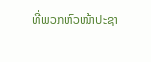ທີ່ພວກຫົວໜ້າປະຊາ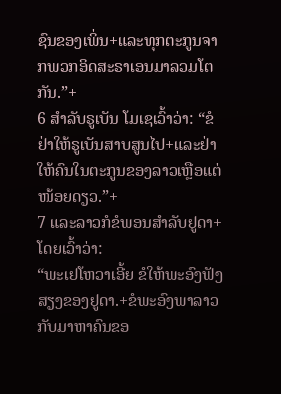ຊົນຂອງເພິ່ນ+ແລະທຸກຕະກູນຈາກພວກອິດສະຣາເອນມາລວມໂຕກັນ.”+
6 ສຳລັບຣູເບັນ ໂມເຊເວົ້າວ່າ: “ຂໍຢ່າໃຫ້ຣູເບັນສາບສູນໄປ+ແລະຢ່າໃຫ້ຄົນໃນຕະກູນຂອງລາວເຫຼືອແຕ່ໜ້ອຍດຽວ.”+
7 ແລະລາວກໍຂໍພອນສຳລັບຢູດາ+ ໂດຍເວົ້າວ່າ:
“ພະເຢໂຫວາເອີ້ຍ ຂໍໃຫ້ພະອົງຟັງສຽງຂອງຢູດາ.+ຂໍພະອົງພາລາວກັບມາຫາຄົນຂອ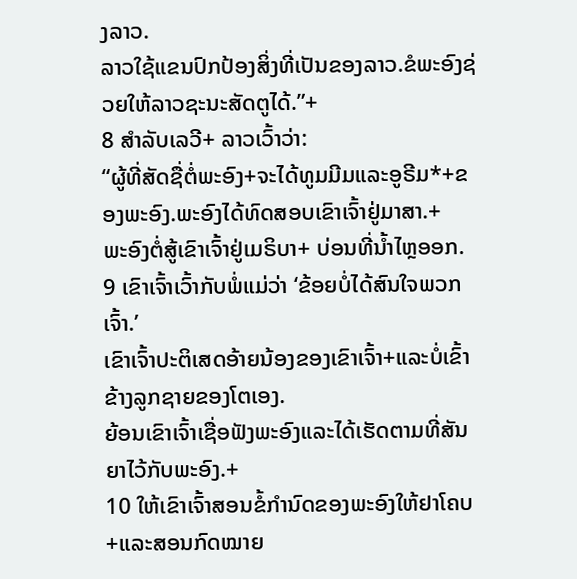ງລາວ.
ລາວໃຊ້ແຂນປົກປ້ອງສິ່ງທີ່ເປັນຂອງລາວ.ຂໍພະອົງຊ່ວຍໃຫ້ລາວຊະນະສັດຕູໄດ້.”+
8 ສຳລັບເລວີ+ ລາວເວົ້າວ່າ:
“ຜູ້ທີ່ສັດຊື່ຕໍ່ພະອົງ+ຈະໄດ້ທູມມີມແລະອູຣີມ*+ຂອງພະອົງ.ພະອົງໄດ້ທົດສອບເຂົາເຈົ້າຢູ່ມາສາ.+
ພະອົງຕໍ່ສູ້ເຂົາເຈົ້າຢູ່ເມຣິບາ+ ບ່ອນທີ່ນ້ຳໄຫຼອອກ.
9 ເຂົາເຈົ້າເວົ້າກັບພໍ່ແມ່ວ່າ ‘ຂ້ອຍບໍ່ໄດ້ສົນໃຈພວກເຈົ້າ.’
ເຂົາເຈົ້າປະຕິເສດອ້າຍນ້ອງຂອງເຂົາເຈົ້າ+ແລະບໍ່ເຂົ້າຂ້າງລູກຊາຍຂອງໂຕເອງ.
ຍ້ອນເຂົາເຈົ້າເຊື່ອຟັງພະອົງແລະໄດ້ເຮັດຕາມທີ່ສັນຍາໄວ້ກັບພະອົງ.+
10 ໃຫ້ເຂົາເຈົ້າສອນຂໍ້ກຳນົດຂອງພະອົງໃຫ້ຢາໂຄບ+ແລະສອນກົດໝາຍ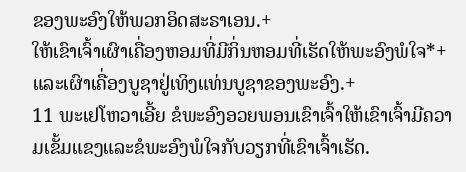ຂອງພະອົງໃຫ້ພວກອິດສະຣາເອນ.+
ໃຫ້ເຂົາເຈົ້າເຜົາເຄື່ອງຫອມທີ່ມີກິ່ນຫອມທີ່ເຮັດໃຫ້ພະອົງພໍໃຈ*+ແລະເຜົາເຄື່ອງບູຊາຢູ່ເທິງແທ່ນບູຊາຂອງພະອົງ.+
11 ພະເຢໂຫວາເອີ້ຍ ຂໍພະອົງອວຍພອນເຂົາເຈົ້າໃຫ້ເຂົາເຈົ້າມີຄວາມເຂັ້ມແຂງແລະຂໍພະອົງພໍໃຈກັບວຽກທີ່ເຂົາເຈົ້າເຮັດ.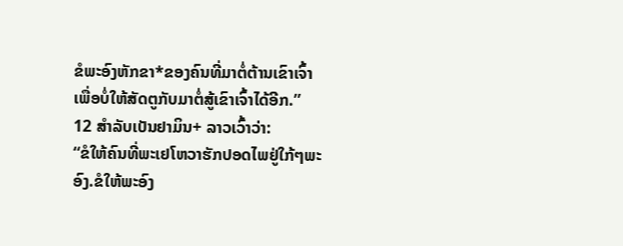ຂໍພະອົງຫັກຂາ*ຂອງຄົນທີ່ມາຕໍ່ຕ້ານເຂົາເຈົ້າເພື່ອບໍ່ໃຫ້ສັດຕູກັບມາຕໍ່ສູ້ເຂົາເຈົ້າໄດ້ອີກ.”
12 ສຳລັບເບັນຢາມິນ+ ລາວເວົ້າວ່າ:
“ຂໍໃຫ້ຄົນທີ່ພະເຢໂຫວາຮັກປອດໄພຢູ່ໃກ້ໆພະອົງ.ຂໍໃຫ້ພະອົງ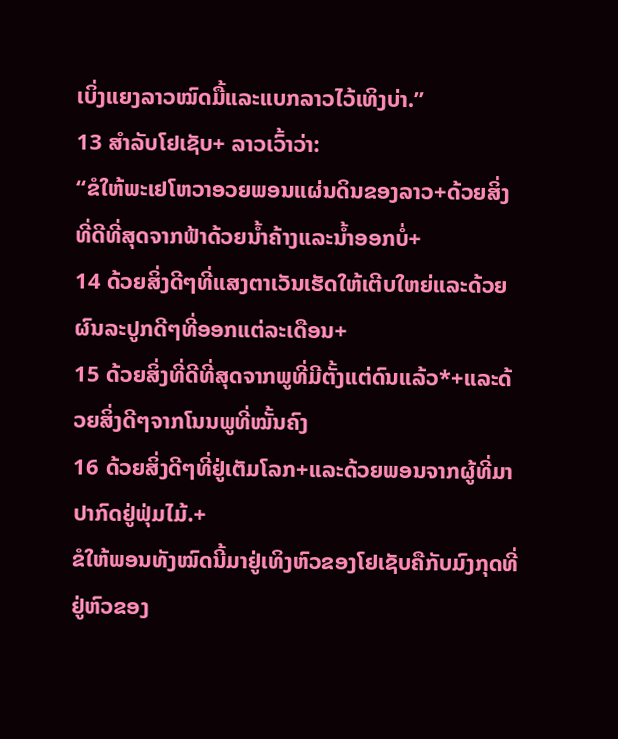ເບິ່ງແຍງລາວໝົດມື້ແລະແບກລາວໄວ້ເທິງບ່າ.”
13 ສຳລັບໂຢເຊັບ+ ລາວເວົ້າວ່າ:
“ຂໍໃຫ້ພະເຢໂຫວາອວຍພອນແຜ່ນດິນຂອງລາວ+ດ້ວຍສິ່ງທີ່ດີທີ່ສຸດຈາກຟ້າດ້ວຍນ້ຳຄ້າງແລະນ້ຳອອກບໍ່+
14 ດ້ວຍສິ່ງດີໆທີ່ແສງຕາເວັນເຮັດໃຫ້ເຕີບໃຫຍ່ແລະດ້ວຍຜົນລະປູກດີໆທີ່ອອກແຕ່ລະເດືອນ+
15 ດ້ວຍສິ່ງທີ່ດີທີ່ສຸດຈາກພູທີ່ມີຕັ້ງແຕ່ດົນແລ້ວ*+ແລະດ້ວຍສິ່ງດີໆຈາກໂນນພູທີ່ໝັ້ນຄົງ
16 ດ້ວຍສິ່ງດີໆທີ່ຢູ່ເຕັມໂລກ+ແລະດ້ວຍພອນຈາກຜູ້ທີ່ມາປາກົດຢູ່ຟຸ່ມໄມ້.+
ຂໍໃຫ້ພອນທັງໝົດນີ້ມາຢູ່ເທິງຫົວຂອງໂຢເຊັບຄືກັບມົງກຸດທີ່ຢູ່ຫົວຂອງ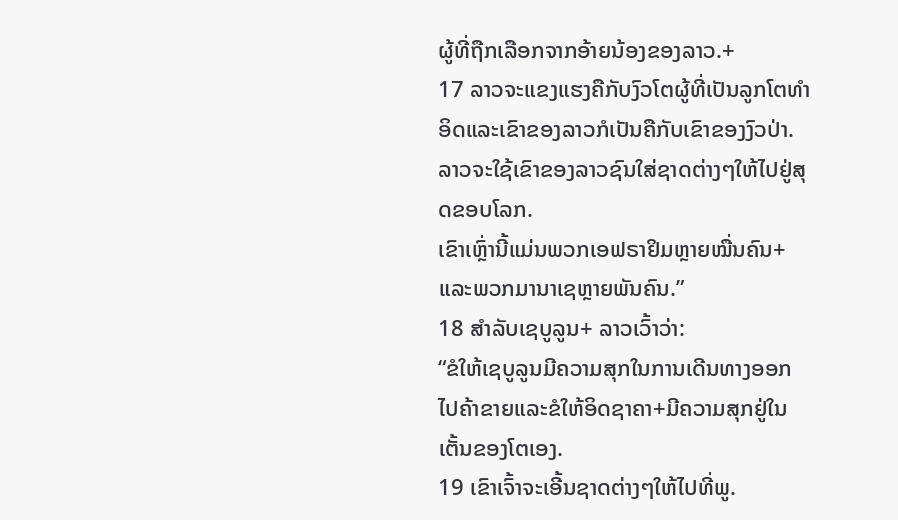ຜູ້ທີ່ຖືກເລືອກຈາກອ້າຍນ້ອງຂອງລາວ.+
17 ລາວຈະແຂງແຮງຄືກັບງົວໂຕຜູ້ທີ່ເປັນລູກໂຕທຳອິດແລະເຂົາຂອງລາວກໍເປັນຄືກັບເຂົາຂອງງົວປ່າ.
ລາວຈະໃຊ້ເຂົາຂອງລາວຊົນໃສ່ຊາດຕ່າງໆໃຫ້ໄປຢູ່ສຸດຂອບໂລກ.
ເຂົາເຫຼົ່ານີ້ແມ່ນພວກເອຟຣາຢິມຫຼາຍໝື່ນຄົນ+ແລະພວກມານາເຊຫຼາຍພັນຄົນ.”
18 ສຳລັບເຊບູລູນ+ ລາວເວົ້າວ່າ:
“ຂໍໃຫ້ເຊບູລູນມີຄວາມສຸກໃນການເດີນທາງອອກໄປຄ້າຂາຍແລະຂໍໃຫ້ອິດຊາຄາ+ມີຄວາມສຸກຢູ່ໃນເຕັ້ນຂອງໂຕເອງ.
19 ເຂົາເຈົ້າຈະເອີ້ນຊາດຕ່າງໆໃຫ້ໄປທີ່ພູ.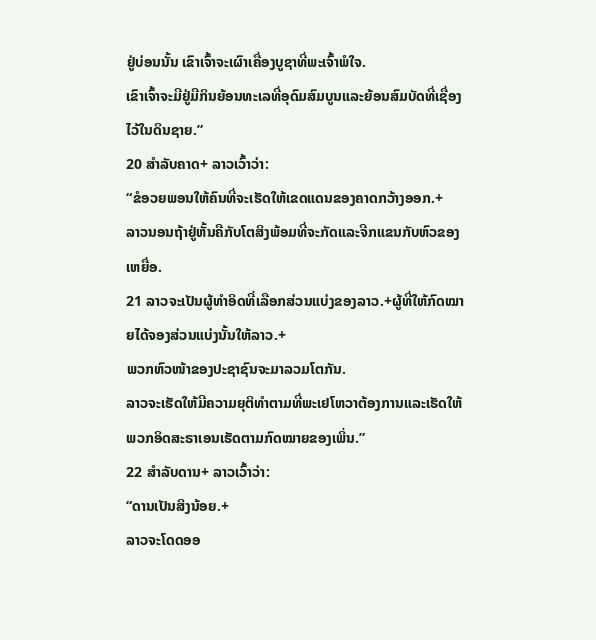ຢູ່ບ່ອນນັ້ນ ເຂົາເຈົ້າຈະເຜົາເຄື່ອງບູຊາທີ່ພະເຈົ້າພໍໃຈ.
ເຂົາເຈົ້າຈະມີຢູ່ມີກິນຍ້ອນທະເລທີ່ອຸດົມສົມບູນແລະຍ້ອນສົມບັດທີ່ເຊື່ອງໄວ້ໃນດິນຊາຍ.”
20 ສຳລັບຄາດ+ ລາວເວົ້າວ່າ:
“ຂໍອວຍພອນໃຫ້ຄົນທີ່ຈະເຮັດໃຫ້ເຂດແດນຂອງຄາດກວ້າງອອກ.+
ລາວນອນຖ້າຢູ່ຫັ້ນຄືກັບໂຕສິງພ້ອມທີ່ຈະກັດແລະຈີກແຂນກັບຫົວຂອງເຫຍື່ອ.
21 ລາວຈະເປັນຜູ້ທຳອິດທີ່ເລືອກສ່ວນແບ່ງຂອງລາວ.+ຜູ້ທີ່ໃຫ້ກົດໝາຍໄດ້ຈອງສ່ວນແບ່ງນັ້ນໃຫ້ລາວ.+
ພວກຫົວໜ້າຂອງປະຊາຊົນຈະມາລວມໂຕກັນ.
ລາວຈະເຮັດໃຫ້ມີຄວາມຍຸຕິທຳຕາມທີ່ພະເຢໂຫວາຕ້ອງການແລະເຮັດໃຫ້ພວກອິດສະຣາເອນເຮັດຕາມກົດໝາຍຂອງເພິ່ນ.”
22 ສຳລັບດານ+ ລາວເວົ້າວ່າ:
“ດານເປັນສິງນ້ອຍ.+
ລາວຈະໂດດອອ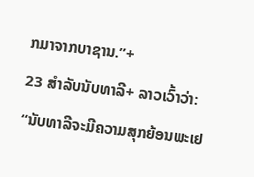ກມາຈາກບາຊານ.”+
23 ສຳລັບນັບທາລີ+ ລາວເວົ້າວ່າ:
“ນັບທາລີຈະມີຄວາມສຸກຍ້ອນພະເຢ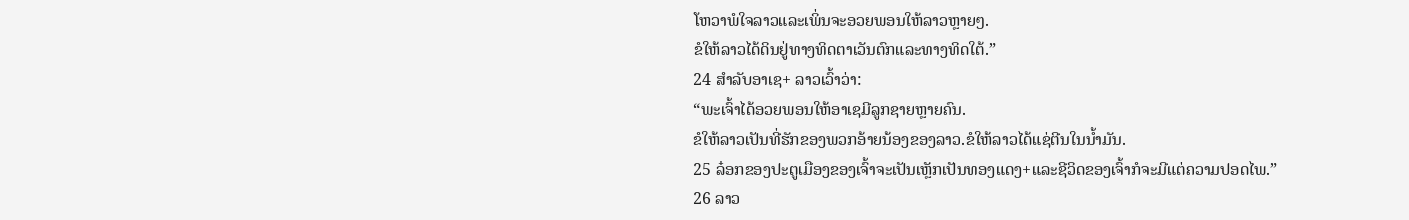ໂຫວາພໍໃຈລາວແລະເພິ່ນຈະອວຍພອນໃຫ້ລາວຫຼາຍໆ.
ຂໍໃຫ້ລາວໄດ້ດິນຢູ່ທາງທິດຕາເວັນຕົກແລະທາງທິດໃຕ້.”
24 ສຳລັບອາເຊ+ ລາວເວົ້າວ່າ:
“ພະເຈົ້າໄດ້ອວຍພອນໃຫ້ອາເຊມີລູກຊາຍຫຼາຍຄົນ.
ຂໍໃຫ້ລາວເປັນທີ່ຮັກຂອງພວກອ້າຍນ້ອງຂອງລາວ.ຂໍໃຫ້ລາວໄດ້ແຊ່ຕີນໃນນ້ຳມັນ.
25 ລ໋ອກຂອງປະຕູເມືອງຂອງເຈົ້າຈະເປັນເຫຼັກເປັນທອງແດງ+ແລະຊີວິດຂອງເຈົ້າກໍຈະມີແຕ່ຄວາມປອດໄພ.”
26 ລາວ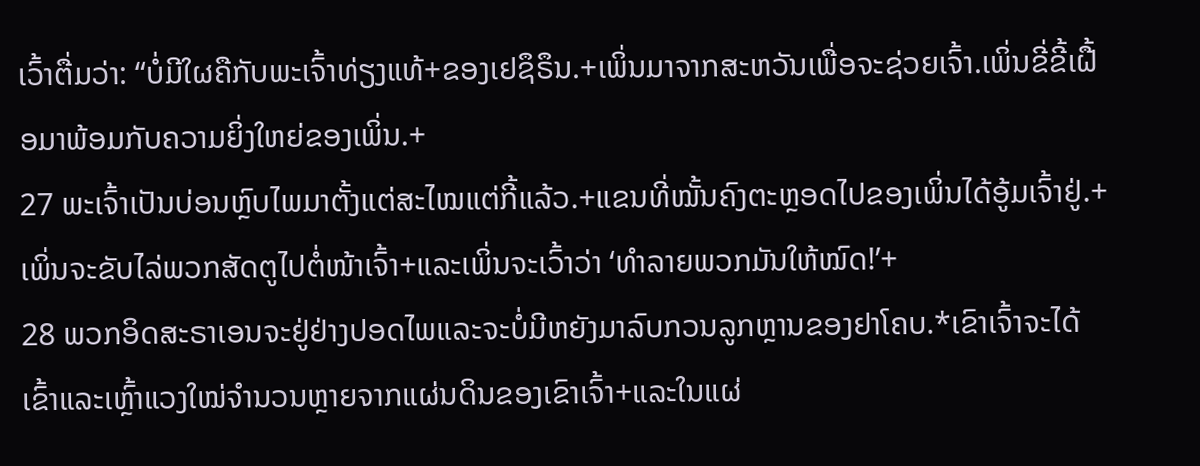ເວົ້າຕື່ມວ່າ: “ບໍ່ມີໃຜຄືກັບພະເຈົ້າທ່ຽງແທ້+ຂອງເຢຊຶຣຶນ.+ເພິ່ນມາຈາກສະຫວັນເພື່ອຈະຊ່ວຍເຈົ້າ.ເພິ່ນຂີ່ຂີ້ເຝື້ອມາພ້ອມກັບຄວາມຍິ່ງໃຫຍ່ຂອງເພິ່ນ.+
27 ພະເຈົ້າເປັນບ່ອນຫຼົບໄພມາຕັ້ງແຕ່ສະໄໝແຕ່ກີ້ແລ້ວ.+ແຂນທີ່ໝັ້ນຄົງຕະຫຼອດໄປຂອງເພິ່ນໄດ້ອູ້ມເຈົ້າຢູ່.+
ເພິ່ນຈະຂັບໄລ່ພວກສັດຕູໄປຕໍ່ໜ້າເຈົ້າ+ແລະເພິ່ນຈະເວົ້າວ່າ ‘ທຳລາຍພວກມັນໃຫ້ໝົດ!’+
28 ພວກອິດສະຣາເອນຈະຢູ່ຢ່າງປອດໄພແລະຈະບໍ່ມີຫຍັງມາລົບກວນລູກຫຼານຂອງຢາໂຄບ.*ເຂົາເຈົ້າຈະໄດ້ເຂົ້າແລະເຫຼົ້າແວງໃໝ່ຈຳນວນຫຼາຍຈາກແຜ່ນດິນຂອງເຂົາເຈົ້າ+ແລະໃນແຜ່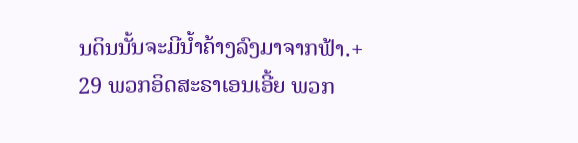ນດິນນັ້ນຈະມີນ້ຳຄ້າງລົງມາຈາກຟ້າ.+
29 ພວກອິດສະຣາເອນເອີ້ຍ ພວກ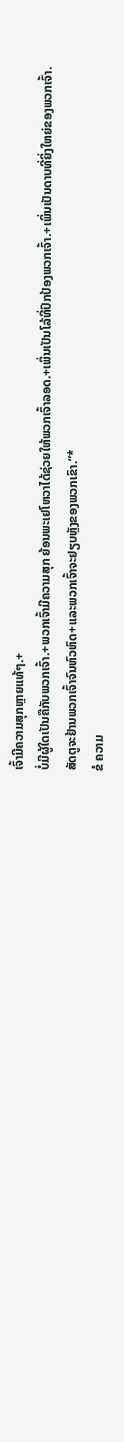ເຈົ້າມີຄວາມສຸກຫຼາຍແທ້ໆ.+
ບໍ່ມີຜູ້ໃດເປັນຄືກັບພວກເຈົ້າ.+ພວກເຈົ້າມີຄວາມສຸກ ຍ້ອນພະເຢໂຫວາໄດ້ຊ່ວຍໃຫ້ພວກເຈົ້າລອດ.+ເພິ່ນເປັນໂລ້ທີ່ປົກປ້ອງພວກເຈົ້າ.+ເພິ່ນເປັນດາບທີ່ຍິ່ງໃຫຍ່ຂອງພວກເຈົ້າ.
ສັດຕູຈະຢ້ານພວກເຈົ້າຈົນຫົວຫົດ+ແລະພວກເຈົ້າຈະຢຽບຫຼັງຂອງພວກເຂົາ.”*
ຂໍ ຄວາມ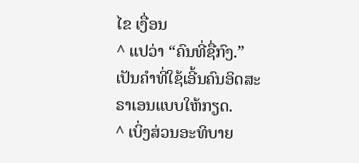ໄຂ ເງື່ອນ
^ ແປວ່າ “ຄົນທີ່ຊື່ກົງ.” ເປັນຄຳທີ່ໃຊ້ເອີ້ນຄົນອິດສະຣາເອນແບບໃຫ້ກຽດ.
^ ເບິ່ງສ່ວນອະທິບາຍ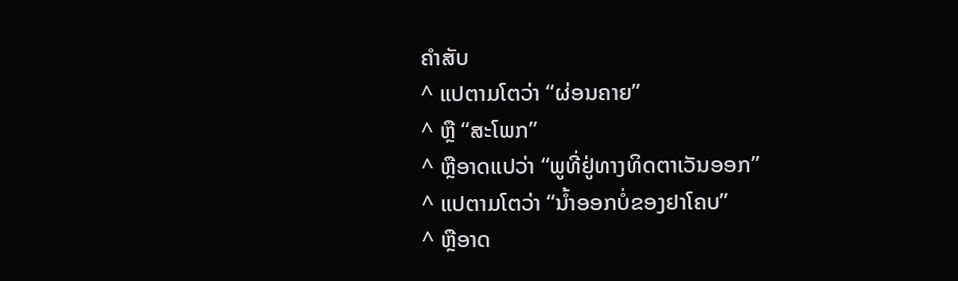ຄຳສັບ
^ ແປຕາມໂຕວ່າ “ຜ່ອນຄາຍ”
^ ຫຼື “ສະໂພກ”
^ ຫຼືອາດແປວ່າ “ພູທີ່ຢູ່ທາງທິດຕາເວັນອອກ”
^ ແປຕາມໂຕວ່າ “ນ້ຳອອກບໍ່ຂອງຢາໂຄບ”
^ ຫຼືອາດ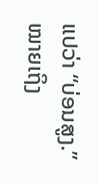ແປວ່າ “ບ່ອນສູງ.” ໝາຍເຖິງ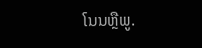ໂນນຫຼືພູ.